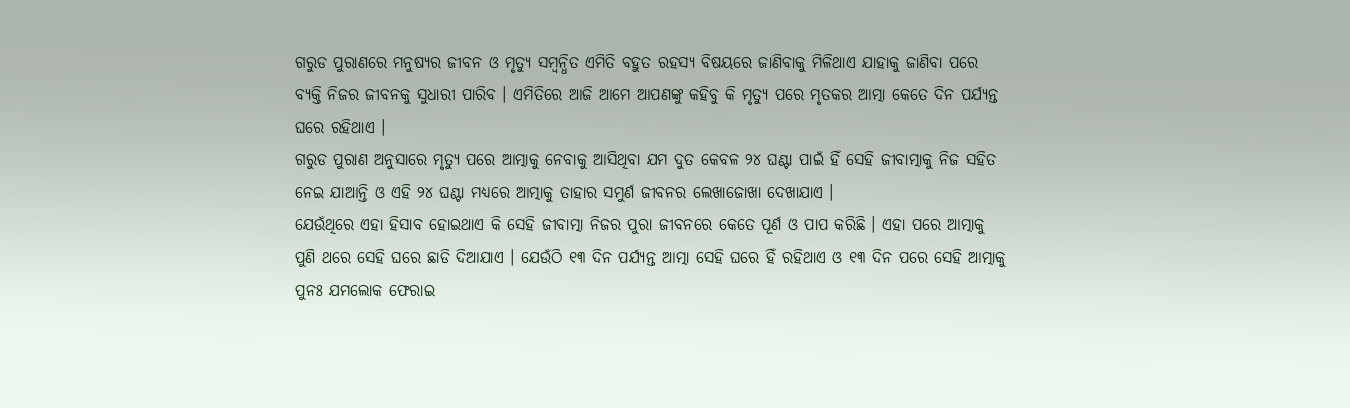ଗରୁଡ ପୁରାଣରେ ମନୁଷ୍ୟର ଜୀବନ ଓ ମୃତ୍ୟୁ ସମ୍ବନ୍ଧିତ ଏମିତି ବହୁତ ରହସ୍ୟ ବିଷୟରେ ଜାଣିବାକୁ ମିଳିଥାଏ ଯାହାକୁ ଜାଣିବା ପରେ ବ୍ୟକ୍ତି ନିଜର ଜୀବନକୁ ସୁଧାରୀ ପାରିବ । ଏମିତିରେ ଆଜି ଆମେ ଆପଣଙ୍କୁ କହିବୁ କି ମୃତ୍ୟୁ ପରେ ମୃତକର ଆତ୍ମା କେତେ ଦିନ ପର୍ଯ୍ୟନ୍ତ ଘରେ ରହିଥାଏ ।
ଗରୁଡ ପୁରାଣ ଅନୁସାରେ ମୃତ୍ୟୁ ପରେ ଆତ୍ମାକୁ ନେବାକୁ ଆସିଥିବା ଯମ ଦୁତ କେବଳ ୨୪ ଘଣ୍ଟା ପାଇଁ ହିଁ ସେହି ଜୀବାତ୍ମାକୁ ନିଜ ସହିତ ନେଇ ଯାଆନ୍ତି ଓ ଏହି ୨୪ ଘଣ୍ଟା ମଧ୍ୟରେ ଆତ୍ମାକୁ ତାହାର ସମୁର୍ଣ ଜୀବନର ଲେଖାଜୋଖା ଦେଖାଯାଏ ।
ଯେଉଁଥିରେ ଏହା ହିସାବ ହୋଇଥାଏ କି ସେହି ଜୀବାତ୍ମା ନିଜର ପୁରା ଜୀବନରେ କେତେ ପୂର୍ଣ ଓ ପାପ କରିଛି । ଏହା ପରେ ଆତ୍ମାକୁ ପୁଣି ଥରେ ସେହି ଘରେ ଛାଡି ଦିଆଯାଏ । ଯେଉଁଠି ୧୩ ଦିନ ପର୍ଯ୍ୟନ୍ତ ଆତ୍ମା ସେହି ଘରେ ହିଁ ରହିଥାଏ ଓ ୧୩ ଦିନ ପରେ ସେହି ଆତ୍ମାକୁ ପୁନଃ ଯମଲୋକ ଫେରାଇ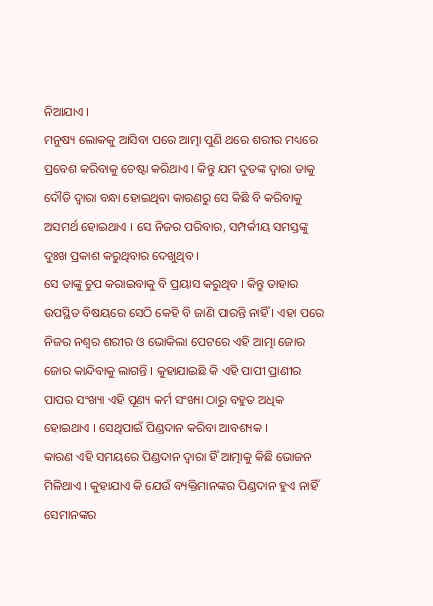ନିଆଯାଏ ।
ମନୁଷ୍ୟ ଲୋକକୁ ଆସିବା ପରେ ଆତ୍ମା ପୁଣି ଥରେ ଶରୀର ମଧ୍ୟରେ ପ୍ରବେଶ କରିବାକୁ ଚେଷ୍ଟା କରିଥାଏ । କିନ୍ତୁ ଯମ ଦୁତଙ୍କ ଦ୍ଵାରା ତାକୁ ଦୌଡି ଦ୍ଵାରା ବନ୍ଧା ହୋଇଥିବା କାରଣରୁ ସେ କିଛି ବି କରିବାକୁ ଅସମର୍ଥ ହୋଇଥାଏ । ସେ ନିଜର ପରିବାର, ସମ୍ପର୍କୀୟ ସମସ୍ତଙ୍କୁ ଦୁଃଖ ପ୍ରକାଶ କରୁଥିବାର ଦେଖୁଥିବ ।
ସେ ତାଙ୍କୁ ଚୁପ କରାଇବାକୁ ବି ପ୍ରୟାସ କରୁଥିବ । କିନ୍ତୁ ତାହାର ଉପସ୍ଥିତ ବିଷୟରେ ସେଠି କେହି ବି ଜାଣି ପାରନ୍ତି ନାହିଁ । ଏହା ପରେ ନିଜର ନଶ୍ଵର ଶରୀର ଓ ଭୋକିଲା ପେଟରେ ଏହି ଆତ୍ମା ଜୋର ଜୋର କାନ୍ଦିବାକୁ ଲାଗନ୍ତି । କୁହାଯାଇଛି କି ଏହି ପାପୀ ପ୍ରାଣୀର ପାପର ସଂଖ୍ୟା ଏହି ପୂଣ୍ୟ କର୍ମ ସଂଖ୍ୟା ଠାରୁ ବହୁତ ଅଧିକ ହୋଇଥାଏ । ସେଥିପାଇଁ ପିଣ୍ଡଦାନ କରିବା ଆବଶ୍ୟକ ।
କାରଣ ଏହି ସମୟରେ ପିଣ୍ଡଦାନ ଦ୍ଵାରା ହିଁ ଆତ୍ମାକୁ କିଛି ଭୋଜନ ମିଳିଥାଏ । କୁହାଯାଏ କି ଯେଉଁ ବ୍ୟକ୍ତିମାନଙ୍କର ପିଣ୍ଡଦାନ ହୁଏ ନାହିଁ ସେମାନଙ୍କର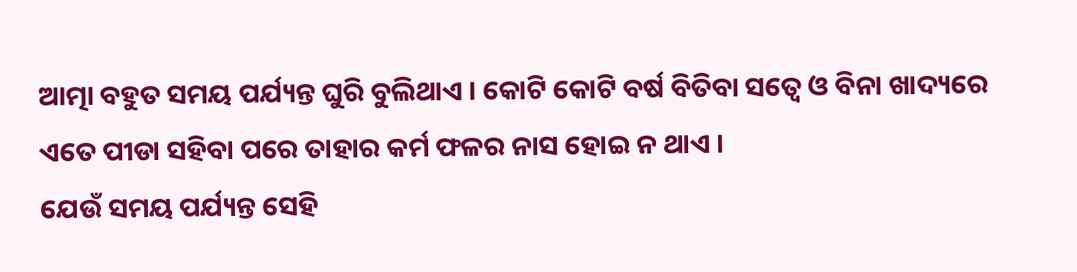ଆତ୍ମା ବହୁତ ସମୟ ପର୍ଯ୍ୟନ୍ତ ଘୁରି ବୁଲିଥାଏ । କୋଟି କୋଟି ବର୍ଷ ବିତିବା ସତ୍ବେ ଓ ବିନା ଖାଦ୍ୟରେ ଏତେ ପୀଡା ସହିବା ପରେ ତାହାର କର୍ମ ଫଳର ନାସ ହୋଇ ନ ଥାଏ ।
ଯେଉଁ ସମୟ ପର୍ଯ୍ୟନ୍ତ ସେହି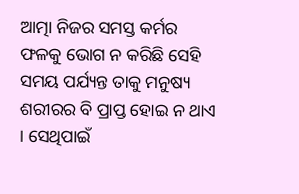ଆତ୍ମା ନିଜର ସମସ୍ତ କର୍ମର ଫଳକୁ ଭୋଗ ନ କରିଛି ସେହି ସମୟ ପର୍ଯ୍ୟନ୍ତ ତାକୁ ମନୁଷ୍ୟ ଶରୀରର ବି ପ୍ରାପ୍ତ ହୋଇ ନ ଥାଏ । ସେଥିପାଇଁ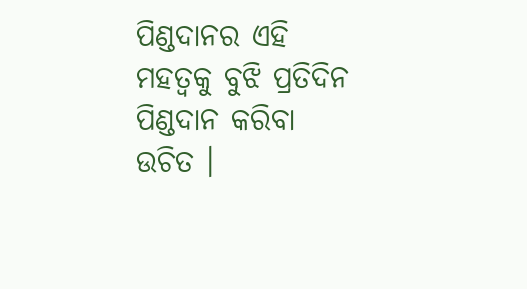ପିଣ୍ଡଦାନର ଏହି ମହତ୍ଵକୁ ବୁଝି ପ୍ରତିଦିନ ପିଣ୍ଡଦାନ କରିବା ଉଚିତ ।